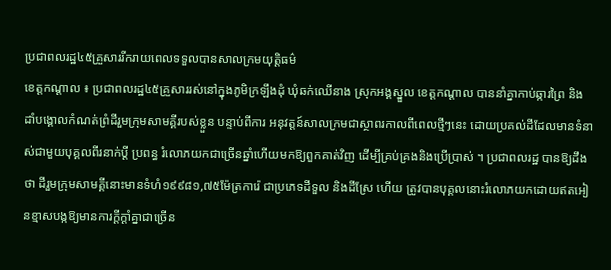ប្រជាពលរដ្ឋ៤៥គ្រួសាររីករាយពេលទទួលបានសាលក្រមយុត្ដិធម៌
ខេត្ដកណ្ដាល ៖ ប្រជាពលរដ្ឋ៤៥គ្រួសាររស់នៅក្នុងភូមិក្រឡឹងដុំ ឃុំឆក់ឈើនាង ស្រុកអង្គស្នួល ខេត្ដកណ្ដាល បាននាំគ្នាកាប់ឆ្ការព្រៃ និងដាំបង្គោលកំណត់ព្រំដីរួមក្រុមសាមគ្គីរបស់ខ្លួន បន្ទាប់ពីការ អនុវត្ដន៍សាលក្រមជាស្ថាពរកាលពីពេលថ្មីៗនេះ ដោយប្រគល់ដីដែលមានទំនាស់ជាមួយបុគ្គលពីរនាក់ប្ដី ប្រពន្ធ រំលោភយកជាច្រើនឆ្នាំហើយមកឱ្យពួកគាត់វិញ ដើម្បីគ្រប់គ្រងនិងប្រើប្រាស់ ។ ប្រជាពលរដ្ឋ បានឱ្យដឹងថា ដីរួមក្រុមសាមគ្គីនោះមានទំហំ១៩៩៨១,៧៥ម៉ែត្រការ៉េ ជាប្រភេទដីទួល និងដីស្រែ ហើយ ត្រូវបានបុគ្គលនោះរំលោភយកដោយឥតអៀនខ្មាសបង្កឱ្យមានការក្ដីក្ដាំគ្នាជាច្រើន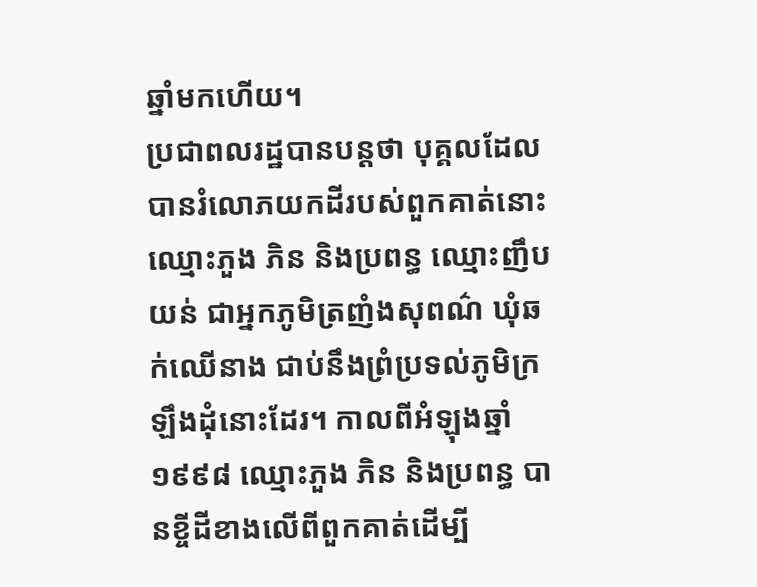ឆ្នាំមកហើយ។
ប្រជាពលរដ្ឋបានបន្ដថា បុគ្គលដែលបានរំលោភយកដីរបស់ពួកគាត់នោះឈ្មោះភួង ភិន និងប្រពន្ធ ឈ្មោះញឹប យន់ ជាអ្នកភូមិត្រញំងសុពណ៌ ឃុំឆក់ឈើនាង ជាប់នឹងព្រំប្រទល់ភូមិក្រឡឹងដុំនោះដែរ។ កាលពីអំឡុងឆ្នាំ១៩៩៨ ឈ្មោះភួង ភិន និងប្រពន្ធ បានខ្ចីដីខាងលើពីពួកគាត់ដើម្បី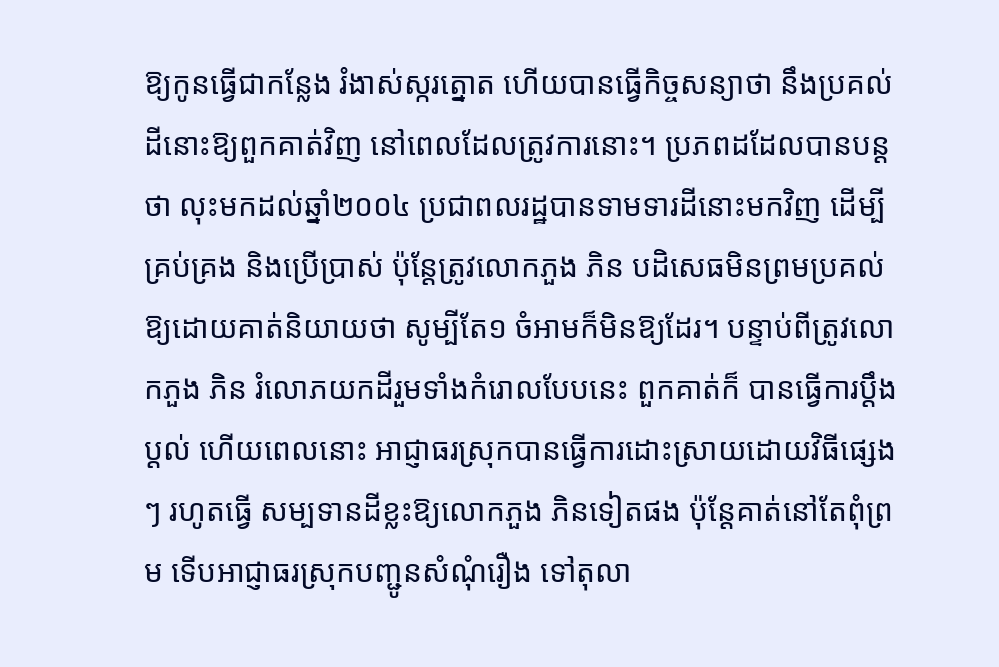ឱ្យកូនធ្វើជាកន្លែង រំងាស់ស្ករត្នោត ហើយបានធ្វើកិច្ចសន្យាថា នឹងប្រគល់ដីនោះឱ្យពួកគាត់វិញ នៅពេលដែលត្រូវការនោះ។ ប្រភពដដែលបានបន្ដថា លុះមកដល់ឆ្នាំ២០០៤ ប្រជាពលរដ្ឋបានទាមទារដីនោះមកវិញ ដើម្បីគ្រប់គ្រង និងប្រើប្រាស់ ប៉ុន្ដែត្រូវលោកភួង ភិន បដិសេធមិនព្រមប្រគល់ឱ្យដោយគាត់និយាយថា សូម្បីតែ១ ចំអាមក៏មិនឱ្យដែរ។ បន្ទាប់ពីត្រូវលោកភួង ភិន រំលោភយកដីរួមទាំងកំរោលបែបនេះ ពួកគាត់ក៏ បានធ្វើការប្ដឹងប្ដល់ ហើយពេលនោះ អាជ្ញាធរស្រុកបានធ្វើការដោះស្រាយដោយវិធីផ្សេងៗ រហូតធ្វើ សម្បទានដីខ្លះឱ្យលោកភួង ភិនទៀតផង ប៉ុន្ដែគាត់នៅតែពុំព្រម ទើបអាជ្ញាធរស្រុកបញ្ជូនសំណុំរឿង ទៅតុលា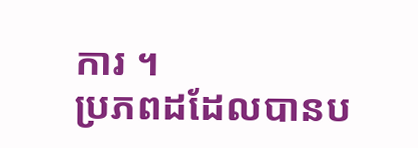ការ ។
ប្រភពដដែលបានប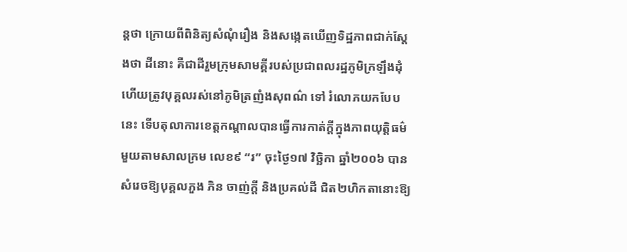ន្ដថា ក្រោយពីពិនិត្យសំណុំរឿង និងសង្កេតឃើញទិដ្ឋភាពជាក់ស្ដែងថា ដីនោះ គឺជាដីរួមក្រុមសាមគ្គីរបស់ប្រជាពលរដ្ឋភូមិក្រឡឹងដុំ ហើយត្រូវបុគ្គលរស់នៅភូមិត្រញំងសុពណ៌ ទៅ រំលោភយកបែបនេះ ទើបតុលាការខេត្ដកណ្ដាលបានធ្វើការកាត់ក្ដីក្នុងភាពយុត្ដិធម៌មួយតាមសាលក្រម លេខ៩ “រ” ចុះថ្ងៃ១៧ វិច្ឆិកា ឆ្នាំ២០០៦ បានសំរេចឱ្យបុគ្គលភួង ភិន ចាញ់ក្ដី និងប្រគល់ដី ជិត២ហិកតានោះឱ្យ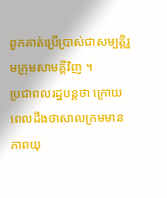ពួកគាត់ប្រើប្រាស់ជាសម្បត្ដិរួមក្រុមសាមគ្គីវិញ ។
ប្រជាពលរដ្ឋបន្ដថា ក្រោយពេលដឹងថាសាលក្រមមានភាពយុ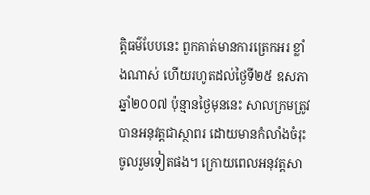ត្ដិធម៌បែបនេះ ពួកគាត់មានការត្រេកអរ ខ្លាំងណាស់ ហើយរហូតដល់ថ្ងៃទី២៥ ឧសភា ឆ្នាំ២០០៧ ប៉ុន្មានថ្ងៃមុននេះ សាលក្រមត្រូវ បានអនុវត្ដជាស្ថាពរ ដោយមានកំលាំងចំរុះចូលរួមទៀតផង។ ក្រោយពេលអនុវត្ដសា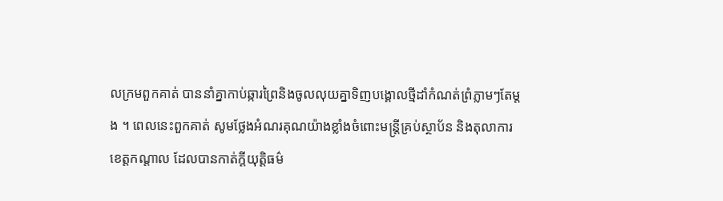លក្រមពួកគាត់ បាននាំគ្នាកាប់ឆ្ការព្រៃនិងចូលលុយគ្នាទិញបង្គោលថ្មីដាំកំណត់ព្រំភ្លាមៗតែម្ដង ។ ពេលនេះពួកគាត់ សូមថ្លែងអំណរគុណយ៉ាងខ្លាំងចំពោះមន្ដ្រីគ្រប់ស្ថាប័ន និងតុលាការខេត្ដកណ្ដាល ដែលបានកាត់ក្ដីយុត្ដិធម៌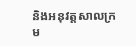និងអនុវត្ដសាលក្រម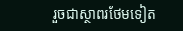រួចជាស្ថាពរថែមទៀត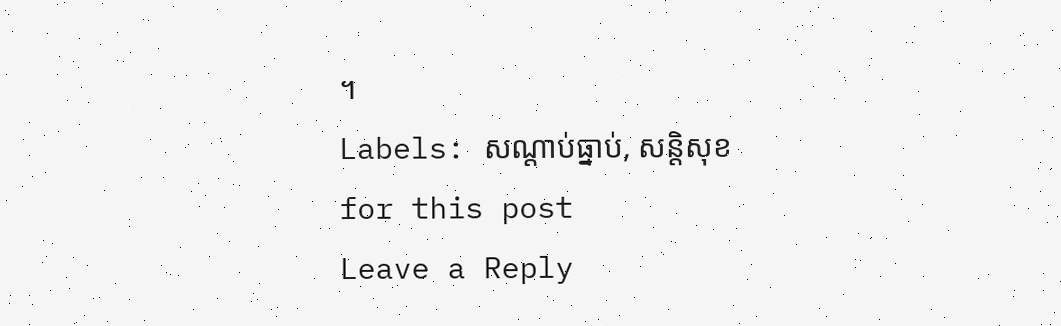។
Labels: សណ្ដាប់ធ្នាប់, សន្តិសុខ
for this post
Leave a Reply